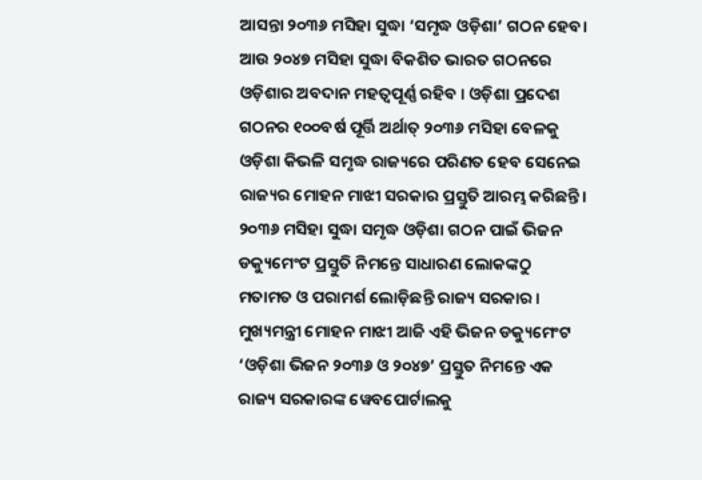ଆସନ୍ତା ୨୦୩୬ ମସିହା ସୁଦ୍ଧା ‘ସମୃଦ୍ଧ ଓଡ଼ିଶା’ ଗଠନ ହେବ। ଆଉ ୨୦୪୭ ମସିହା ସୁଦ୍ଧା ବିକଶିତ ଭାରତ ଗଠନରେ ଓଡ଼ିଶାର ଅବଦାନ ମହତ୍ୱପୂର୍ଣ୍ଣ ରହିବ । ଓଡ଼ିଶା ପ୍ରଦେଶ ଗଠନର ୧୦୦ବର୍ଷ ପୂର୍ତ୍ତି ଅର୍ଥାତ୍ ୨୦୩୬ ମସିହା ବେଳକୁ ଓଡ଼ିଶା କିଭଳି ସମୃଦ୍ଧ ରାଜ୍ୟରେ ପରିଣତ ହେବ ସେନେଇ ରାଜ୍ୟର ମୋହନ ମାଝୀ ସରକାର ପ୍ରସ୍ତୁତି ଆରମ୍ଭ କରିଛନ୍ତି। ୨୦୩୬ ମସିହା ସୁଦ୍ଧା ସମୃଦ୍ଧ ଓଡ଼ିଶା ଗଠନ ପାଇଁ ଭିଜନ ଡକ୍ୟୁମେଂଟ ପ୍ରସ୍ତୁତି ନିମନ୍ତେ ସାଧାରଣ ଲୋକଙ୍କଠୁ ମତାମତ ଓ ପରାମର୍ଶ ଲୋଡ଼ିଛନ୍ତି ରାଜ୍ୟ ସରକାର । ମୁଖ୍ୟମନ୍ତ୍ରୀ ମୋହନ ମାଝୀ ଆଜି ଏହି ଭିଜନ ଡକ୍ୟୁମେଂଟ ‘ଓଡ଼ିଶା ଭିଜନ ୨୦୩୬ ଓ ୨୦୪୭’ ପ୍ରସ୍ତୁତ ନିମନ୍ତେ ଏକ ରାଜ୍ୟ ସରକାରଙ୍କ ୱେବପୋର୍ଟାଲକୁ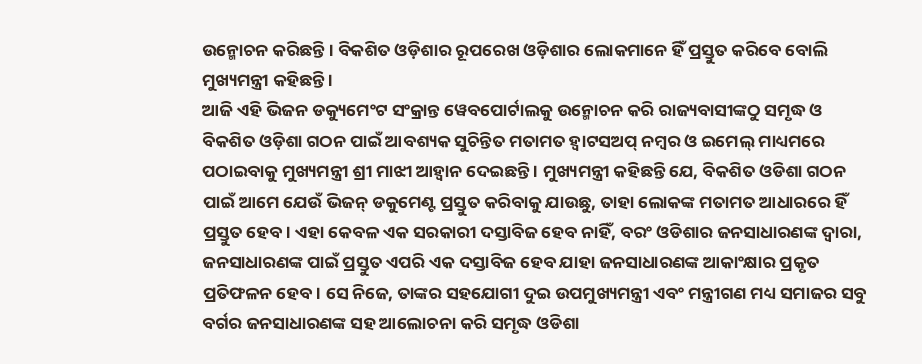ଉନ୍ମୋଚନ କରିଛନ୍ତି । ବିକଶିତ ଓଡ଼ିଶାର ରୂପରେଖ ଓଡ଼ିଶାର ଲୋକମାନେ ହିଁ ପ୍ରସ୍ତୁତ କରିବେ ବୋଲି ମୁଖ୍ୟମନ୍ତ୍ରୀ କହିଛନ୍ତି ।
ଆଜି ଏହି ଭିଜନ ଡକ୍ୟୁମେଂଟ ସଂକ୍ରାନ୍ତ ୱେବପୋର୍ଟାଲକୁ ଉନ୍ମୋଚନ କରି ରାଜ୍ୟବାସୀଙ୍କଠୁ ସମୃଦ୍ଧ ଓ ବିକଶିତ ଓଡ଼ିଶା ଗଠନ ପାଇଁ ଆବଶ୍ୟକ ସୁଚିନ୍ତିତ ମତାମତ ହ୍ୱାଟସଅପ୍ ନମ୍ବର ଓ ଇମେଲ୍ ମାଧ୍ୟମରେ ପଠାଇବାକୁ ମୁଖ୍ୟମନ୍ତ୍ରୀ ଶ୍ରୀ ମାଝୀ ଆହ୍ୱାନ ଦେଇଛନ୍ତି । ମୁଖ୍ୟମନ୍ତ୍ରୀ କହିଛନ୍ତି ଯେ, ବିକଶିତ ଓଡିଶା ଗଠନ ପାଇଁ ଆମେ ଯେଉଁ ଭିଜନ୍ ଡକୁମେଣ୍ଟ ପ୍ରସ୍ତୁତ କରିବାକୁ ଯାଉଛୁ, ତାହା ଲୋକଙ୍କ ମତାମତ ଆଧାରରେ ହିଁ ପ୍ରସ୍ତୁତ ହେବ। ଏହା କେବଳ ଏକ ସରକାରୀ ଦସ୍ତାବିଜ ହେବ ନାହିଁ, ବରଂ ଓଡିଶାର ଜନସାଧାରଣଙ୍କ ଦ୍ୱାରା, ଜନସାଧାରଣଙ୍କ ପାଇଁ ପ୍ରସ୍ତୁତ ଏପରି ଏକ ଦସ୍ତାବିଜ ହେବ ଯାହା ଜନସାଧାରଣଙ୍କ ଆକାଂକ୍ଷାର ପ୍ରକୃତ ପ୍ରତିଫଳନ ହେବ। ସେ ନିଜେ, ତାଙ୍କର ସହଯୋଗୀ ଦୁଇ ଉପମୁଖ୍ୟମନ୍ତ୍ରୀ ଏବଂ ମନ୍ତ୍ରୀଗଣ ମଧ୍ୟ ସମାଜର ସବୁ ବର୍ଗର ଜନସାଧାରଣଙ୍କ ସହ ଆଲୋଚନା କରି ସମୃଦ୍ଧ ଓଡିଶା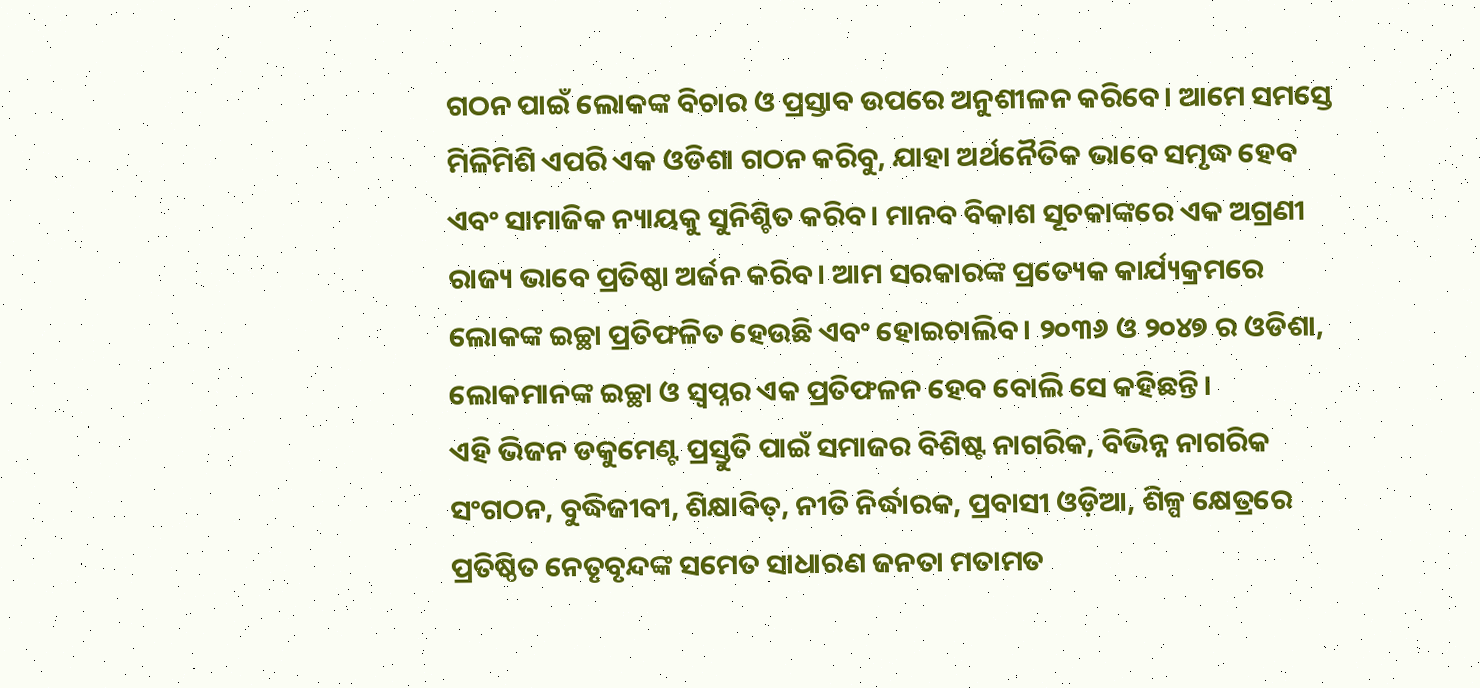ଗଠନ ପାଇଁ ଲୋକଙ୍କ ବିଚାର ଓ ପ୍ରସ୍ତାବ ଉପରେ ଅନୁଶୀଳନ କରିବେ। ଆମେ ସମସ୍ତେ ମିଳିମିଶି ଏପରି ଏକ ଓଡିଶା ଗଠନ କରିବୁ, ଯାହା ଅର୍ଥନୈତିକ ଭାବେ ସମୃଦ୍ଧ ହେବ ଏବଂ ସାମାଜିକ ନ୍ୟାୟକୁ ସୁନିଶ୍ଚିତ କରିବ। ମାନବ ବିକାଶ ସୂଚକାଙ୍କରେ ଏକ ଅଗ୍ରଣୀ ରାଜ୍ୟ ଭାବେ ପ୍ରତିଷ୍ଠା ଅର୍ଜନ କରିବ। ଆମ ସରକାରଙ୍କ ପ୍ରତ୍ୟେକ କାର୍ଯ୍ୟକ୍ରମରେ ଲୋକଙ୍କ ଇଚ୍ଛା ପ୍ରତିଫଳିତ ହେଉଛି ଏବଂ ହୋଇଚାଲିବ। ୨୦୩୬ ଓ ୨୦୪୭ ର ଓଡିଶା, ଲୋକମାନଙ୍କ ଇଚ୍ଛା ଓ ସ୍ୱପ୍ନର ଏକ ପ୍ରତିଫଳନ ହେବ ବୋଲି ସେ କହିଛନ୍ତି।
ଏହି ଭିଜନ ଡକୁମେଣ୍ଟ ପ୍ରସ୍ତୁତି ପାଇଁ ସମାଜର ବିଶିଷ୍ଟ ନାଗରିକ, ବିଭିନ୍ନ ନାଗରିକ ସଂଗଠନ, ବୁଦ୍ଧିଜୀବୀ, ଶିକ୍ଷାବିତ୍, ନୀତି ନିର୍ଦ୍ଧାରକ, ପ୍ରବାସୀ ଓଡ଼ିଆ, ଶିଳ୍ପ କ୍ଷେତ୍ରରେ ପ୍ରତିଷ୍ଠିତ ନେତୃବୃନ୍ଦଙ୍କ ସମେତ ସାଧାରଣ ଜନତା ମତାମତ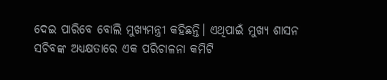ଦେଇ ପାରିବେ ବୋଲି ମୁଖ୍ୟମନ୍ତ୍ରୀ କହିଛନ୍ତି। ଏଥିପାଇଁ ମୁଖ୍ୟ ଶାସନ ସଚିବଙ୍କ ଅଧ୍ୟକ୍ଷତାରେ ଏକ ପରିଚାଳନା କମିଟି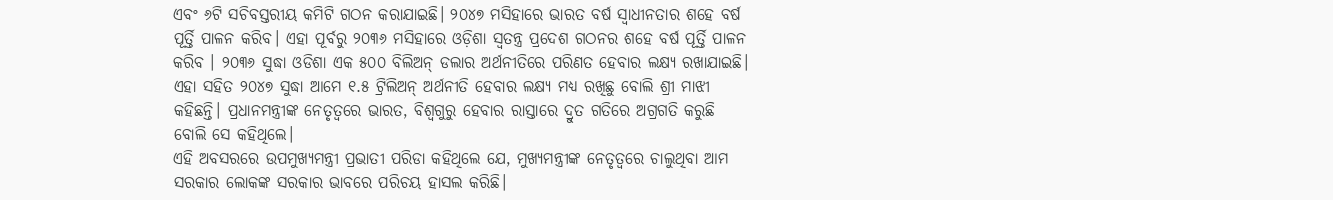ଏବଂ ୬ଟି ସଚିବସ୍ତରୀୟ କମିଟି ଗଠନ କରାଯାଇଛି। ୨୦୪୭ ମସିହାରେ ଭାରତ ବର୍ଷ ସ୍ୱାଧୀନତାର ଶହେ ବର୍ଷ ପୂର୍ତ୍ତି ପାଳନ କରିବ। ଏହା ପୂର୍ବରୁ ୨୦୩୬ ମସିହାରେ ଓଡ଼ିଶା ସ୍ୱତନ୍ତ୍ର ପ୍ରଦେଶ ଗଠନର ଶହେ ବର୍ଷ ପୂର୍ତ୍ତି ପାଳନ କରିବ । ୨୦୩୬ ସୁଦ୍ଧା ଓଡିଶା ଏକ ୫୦୦ ବିଲିଅନ୍ ଡଲାର ଅର୍ଥନୀତିରେ ପରିଣତ ହେବାର ଲକ୍ଷ୍ୟ ରଖାଯାଇଛି। ଏହା ସହିତ ୨୦୪୭ ସୁଦ୍ଧା ଆମେ ୧.୫ ଟ୍ରିଲିଅନ୍ ଅର୍ଥନୀତି ହେବାର ଲକ୍ଷ୍ୟ ମଧ୍ୟ ରଖିଛୁ ବୋଲି ଶ୍ରୀ ମାଝୀ କହିଛନ୍ତି। ପ୍ରଧାନମନ୍ତ୍ରୀଙ୍କ ନେତୃତ୍ୱରେ ଭାରତ, ବିଶ୍ୱଗୁରୁ ହେବାର ରାସ୍ତାରେ ଦ୍ରୁତ ଗତିରେ ଅଗ୍ରଗତି କରୁଛି ବୋଲି ସେ କହିଥିଲେ।
ଏହି ଅବସରରେ ଉପମୁଖ୍ୟମନ୍ତ୍ରୀ ପ୍ରଭାତୀ ପରିଡା କହିଥିଲେ ଯେ, ମୁଖ୍ୟମନ୍ତ୍ରୀଙ୍କ ନେତୃତ୍ୱରେ ଚାଲୁଥିବା ଆମ ସରକାର ଲୋକଙ୍କ ସରକାର ଭାବରେ ପରିଚୟ ହାସଲ କରିଛି।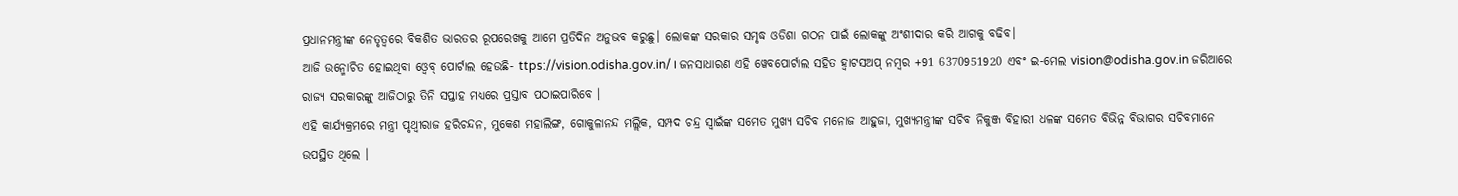ପ୍ରଧାନମନ୍ତ୍ରୀଙ୍କ ନେତୃତ୍ୱରେ ବିକଶିତ ଭାରତର ରୂପରେଖକୁ ଆମେ ପ୍ରତିଦିନ ଅନୁଭବ କରୁଛୁ। ଲୋକଙ୍କ ସରକାର ସମୃଦ୍ଧ ଓଡିଶା ଗଠନ ପାଇଁ ଲୋକଙ୍କୁ ଅଂଶୀଦାର କରି ଆଗକୁ ବଢିବ।
ଆଜି ଉନ୍ମୋଚିତ ହୋଇଥିବା ଓ୍ୱେବ୍ ପୋର୍ଟାଲ ହେଉଛି- ttps://vision.odisha.gov.in/ । ଜନସାଧାରଣ ଏହି ୱେବପୋର୍ଟାଲ ସହିତ ହ୍ୱାଟସଅପ୍ ନମ୍ବର +91 6370951920 ଏବଂ ଇ-ମେଲ vision@odisha.gov.in ଜରିଆରେ ରାଜ୍ୟ ସରକାରଙ୍କୁ ଆଜିଠାରୁ ତିନି ସପ୍ତାହ ମଧ୍ୟରେ ପ୍ରସ୍ତାବ ପଠାଇପାରିବେ ।
ଏହି କାର୍ଯ୍ୟକ୍ରମରେ ମନ୍ତ୍ରୀ ପୃଥ୍ୱୀରାଜ ହରିଚନ୍ଦନ, ମୁକେଶ ମହାଲିଙ୍ଗ, ଗୋକୁଳାନନ୍ଦ ମଲ୍ଲିକ, ସମ୍ପଦ ଚନ୍ଦ୍ର ସ୍ୱାଇଁଙ୍କ ସମେତ ମୁଖ୍ୟ ସଚିବ ମନୋଜ ଆହୁଜା, ମୁଖ୍ୟମନ୍ତ୍ରୀଙ୍କ ସଚିବ ନିକୁଞ୍ଜ ବିହାରୀ ଧଳଙ୍କ ସମେତ ବିଭିନ୍ନ ବିଭାଗର ସଚିବମାନେ ଉପସ୍ଥିତ ଥିଲେ ।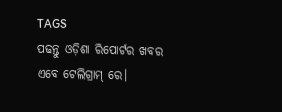TAGS
ପଢନ୍ତୁ ଓଡ଼ିଶା ରିପୋର୍ଟର ଖବର ଏବେ ଟେଲିଗ୍ରାମ୍ ରେ।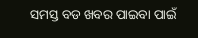ସମସ୍ତ ବଡ ଖବର ପାଇବା ପାଇଁ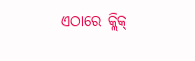ଏଠାରେ କ୍ଲିକ୍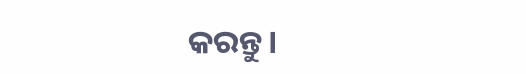କରନ୍ତୁ।